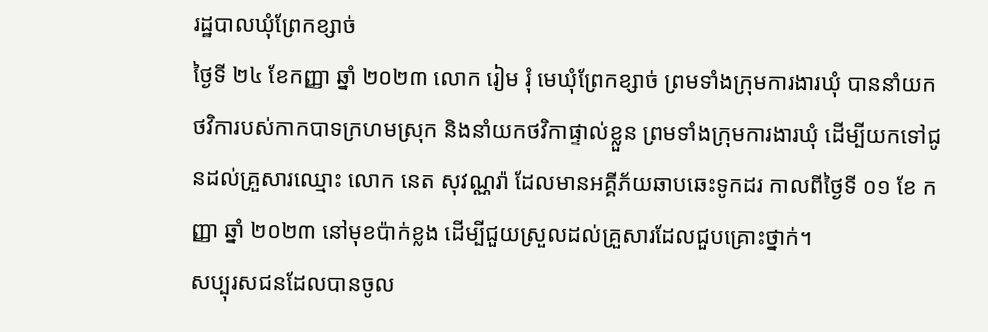រដ្ឋបាលឃុំព្រែកខ្សាច់
ថ្ងៃទី ២៤ ខែកញ្ញា ឆ្នាំ ២០២៣ លោក រៀម រុំ មេឃុំព្រែកខ្សាច់ ព្រមទាំងក្រុមការងារឃុំ បាននាំយកថវិការបស់កាកបាទក្រហមស្រុក និងនាំយកថវិកាផ្ទាល់ខ្លួន ព្រមទាំងក្រុមការងារឃុំ ដើម្បីយកទៅជូនដល់គ្រួសារឈ្មោះ លោក នេត សុវណ្ណរ៉ា ដែលមានអគ្គីភ័យឆាបឆេះទូកដរ កាលពីថ្ងៃទី ០១ ខែ កញ្ញា ឆ្នាំ ២០២៣ នៅមុខប៉ាក់ខ្លង ដើម្បីជួយស្រួលដល់គ្រួសារដែលជួបគ្រោះថ្នាក់។
សប្បុរសជនដែលបានចូល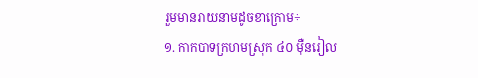រួមមានរាយនាមដូចខាក្រោម÷
១. កាកបាទក្រហមស្រុក ៤០ ម៉ឺនរៀល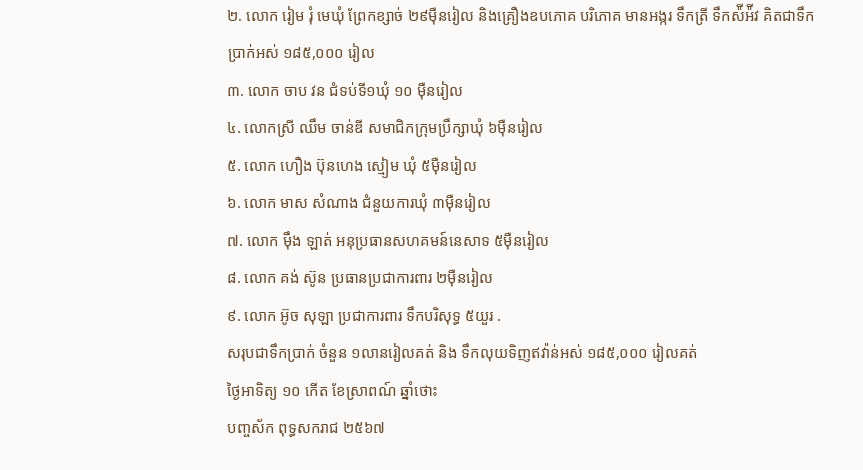២. លោក រៀម រុំ មេឃុំ ព្រែកខ្សាច់ ២៩ម៉ឺនរៀល និងគ្រឿងឧបភោគ បរិភោគ មានអង្ករ ទឹកត្រី ទឹកស៉ីអ៉ីវ គិតជាទឹកប្រាក់អស់ ១៨៥,០០០ រៀល
៣. លោក ចាប វន ជំទប់ទី១ឃុំ ១០ ម៉ឺនរៀល
៤. លោកស្រី ឈឹម ចាន់ឌី សមាជិកក្រុមប្រឹក្សាឃុំ ៦ម៉ឺនរៀល
៥. លោក ហឿង ប៊ុនហេង ស្មៀម ឃុំ ៥ម៉ឺនរៀល
៦. លោក មាស សំណាង ជំនួយការឃុំ ៣ម៉ឺនរៀល
៧. លោក ម៉ឹង ឡាត់ អនុប្រធានសហគមន៍នេសាទ ៥ម៉ឺនរៀល
៨. លោក គង់ ស៊ូន ប្រធានប្រជាការពារ ២ម៉ឺនរៀល
៩. លោក អ៊ូច សុឡា ប្រជាការពារ ទឹកបរិសុទ្ធ ៥យួរ .
សរុបជាទឹកប្រាក់ ចំនួន ១លានរៀលគត់ និង ទឹកលុយទិញឥវ៉ាន់អស់ ១៨៥,០០០ រៀលគត់
ថ្ងៃអាទិត្យ ១០ កើត ខែស្រាពណ៍ ឆ្នាំថោះ
បញ្ចស័ក ពុទ្ធសករាជ ២៥៦៧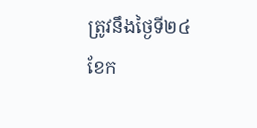ត្រូវនឹងថ្ងៃទី២៤ ខែក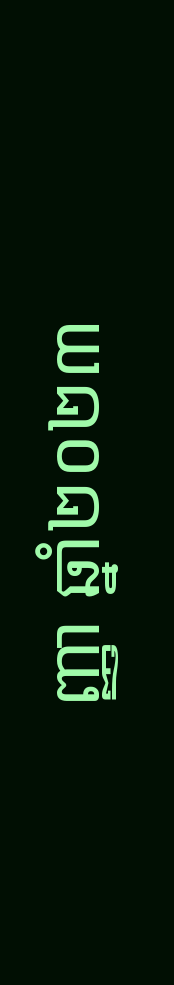ញ្ញា ឆ្នាំ២០២៣